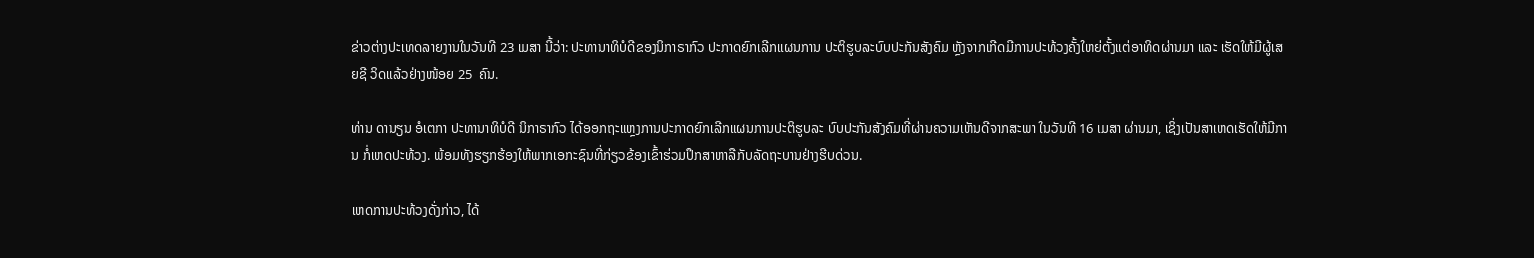ຂ່າວຕ່າງປະເທດລາຍງານໃນວັນທີ 23 ເມສາ ນີ້ວ່າ: ປະທານາທິບໍດີຂອງນິກາຣາກົວ ປະກາດຍົກເລີກແຜນການ ປະຕິຮູບລະບົບປະກັນສັງຄົມ ຫຼັງຈາກເກີດມີການປະທ້ວງຄັ້ງໃຫຍ່ຕັ້ງແຕ່ອາທິດຜ່ານມາ ແລະ ເຮັດໃຫ້ມີຜູ້ເສຍຊີ ວິດແລ້ວຢ່າງໜ້ອຍ 25  ຄົນ.

ທ່ານ ດານຽນ ອໍເຕກາ ປະທານາທິບໍດີ ນິກາຣາກົວ ໄດ້ອອກຖະແຫຼງການປະກາດຍົກເລີກແຜນການປະຕິຮູບລະ ບົບປະກັນສັງຄົມທີ່ຜ່ານຄວາມເຫັນດີຈາກສະພາ ໃນວັນທີ 16 ເມສາ ຜ່ານມາ, ເຊິ່ງເປັນສາເຫດເຮັດໃຫ້ມີການ ກໍ່ເຫດປະທ້ວງ. ພ້ອມທັງຮຽກຮ້ອງໃຫ້ພາກເອກະຊົນທີ່ກ່ຽວຂ້ອງເຂົ້າຮ່ວມປຶກສາຫາລືກັບລັດຖະບານຢ່າງຮີບດ່ວນ.

ເຫດການປະທ້ວງດັ່ງກ່າວ, ໄດ້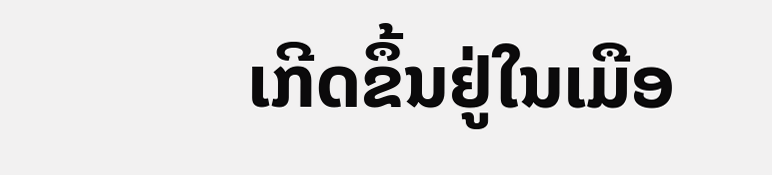ເກີດຂຶ້ນຢູ່ໃນເມືອ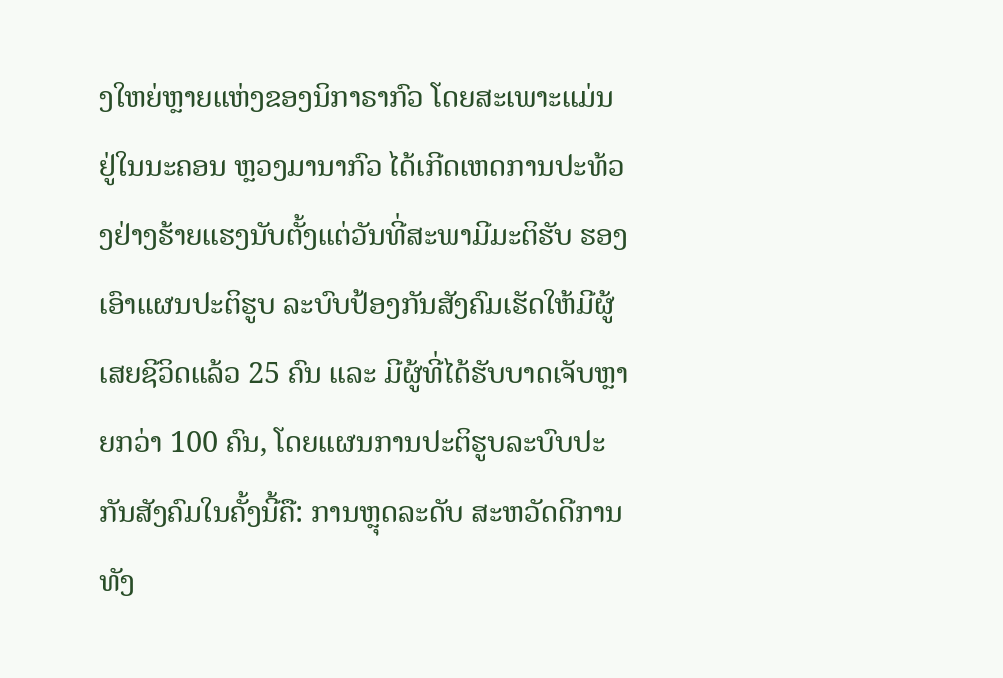ງໃຫຍ່ຫຼາຍແຫ່ງຂອງນິກາຣາກົວ ໂດຍສະເພາະແມ່ນ ຢູ່ໃນນະຄອນ ຫຼວງມານາກົວ ໄດ້ເກີດເຫດການປະທ້ວງຢ່າງຮ້າຍແຮງນັບຕັ້ງແຕ່ວັນທີ່ສະພາມີມະຕິຮັບ ຮອງເອົາແຜນປະຕິຮູບ ລະບົບປ້ອງກັນສັງຄົມເຮັດໃຫ້ມີຜູ້ເສຍຊີວິດແລ້ວ 25 ຄົນ ແລະ ມີຜູ້ທີ່ໄດ້ຮັບບາດເຈັບຫຼາຍກວ່າ 100 ຄົນ, ໂດຍແຜນການປະຕິຮູບລະບົບປະກັນສັງຄົມໃນຄັ້ງນີ້ຄື: ການຫຼຸດລະດັບ ສະຫວັດດີການທັງ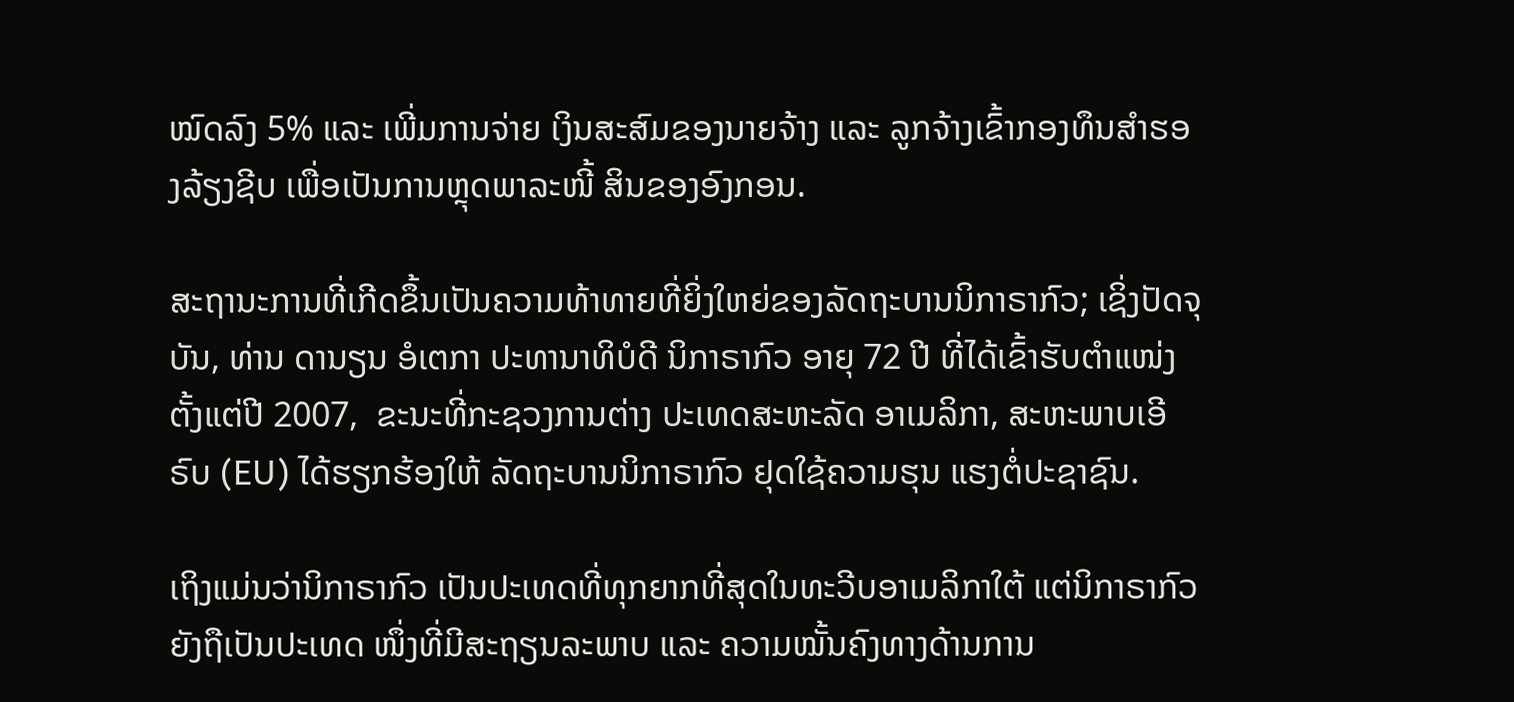ໝົດລົງ 5% ແລະ ເພີ່ມການຈ່າຍ ເງິນສະສົມຂອງນາຍຈ້າງ ແລະ ລູກຈ້າງເຂົ້າກອງທຶນສຳຮອງລ້ຽງຊີບ ເພື່ອເປັນການຫຼຸດພາລະໜີ້ ສິນຂອງອົງກອນ.

ສະຖານະການທີ່ເກີດຂຶ້ນເປັນຄວາມທ້າທາຍທີ່ຍິ່ງໃຫຍ່ຂອງລັດຖະບານນິກາຣາກົວ; ເຊິ່ງປັດຈຸບັນ, ທ່ານ ດານຽນ ອໍເຕກາ ປະທານາທິບໍດີ ນິກາຣາກົວ ອາຍຸ 72 ປີ ທີ່ໄດ້ເຂົ້າຮັບຕຳແໜ່ງຕັ້ງແຕ່ປີ 2007,  ຂະນະທີ່ກະຊວງການຕ່າງ ປະເທດສະຫະລັດ ອາເມລິກາ, ສະຫະພາບເອີຣົບ (EU) ໄດ້ຮຽກຮ້ອງໃຫ້ ລັດຖະບານນິກາຣາກົວ ຢຸດໃຊ້ຄວາມຮຸນ ແຮງຕໍ່ປະຊາຊົນ.

ເຖິງແມ່ນວ່ານິກາຣາກົວ ເປັນປະເທດທີ່ທຸກຍາກທີ່ສຸດໃນທະວີບອາເມລິກາໃຕ້ ແຕ່ນິກາຣາກົວ ຍັງຖືເປັນປະເທດ ໜຶ່ງທີ່ມີສະຖຽນລະພາບ ແລະ ຄວາມໝັ້ນຄົງທາງດ້ານການ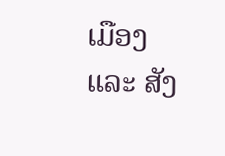ເມືອງ ແລະ ສັງ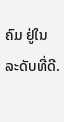ຄົມ ຢູ່ໃນລະດັບທີ່ດີ.